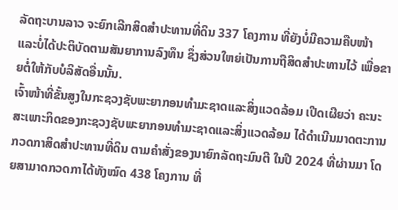ລັດຖະບານລາວ ຈະຍົກເລີກສິດສໍາປະທານທີ່ດິນ 337 ໂຄງການ ທີ່ຍັງບໍ່ມີຄວາມຄືບໜ້າ ແລະບໍ່ໄດ້ປະຕິບັດຕາມສັນຍາການລົງທຶນ ຊຶ່ງສ່ວນໃຫຍ່ເປັນການຖືສິດສໍາປະທານໄວ້ ເພື່ອຂາຍຕໍ່ໃຫ້ກັບບໍລິສັດອື່ນນັ້ນ.
ເຈົ້າໜ້າທີ່ຂັ້ນສູງໃນກະຊວງຊັບພະຍາກອນທຳມະຊາດແລະສິ່ງແວດລ້ອມ ເປີດເຜີຍວ່າ ຄະນະສະເພາະກິດຂອງກະຊວງຊັບພະຍາກອນທຳມະຊາດແລະສິ່ງແວດລ້ອມ ໄດ້ດຳເນີນມາດຕະການກວດກາສິດສຳປະທານທີ່ດິນ ຕາມຄຳສັ່ງຂອງນາຍົກລັດຖະມົນຕີ ໃນປີ 2024 ທີ່ຜ່ານມາ ໂດຍສາມາດກວດກາໄດ້ທັງໝົດ 438 ໂຄງການ ທີ່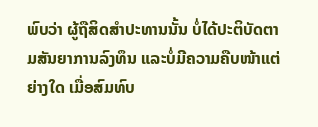ພົບວ່າ ຜູ້ຖືສິດສຳປະທານນັ້ນ ບໍ່ໄດ້ປະຕິບັດຕາມສັນຍາການລົງທຶນ ແລະບໍ່ມີຄວາມຄືບໜ້າແຕ່ຍ່າງໃດ ເມື່ອສົມທົບ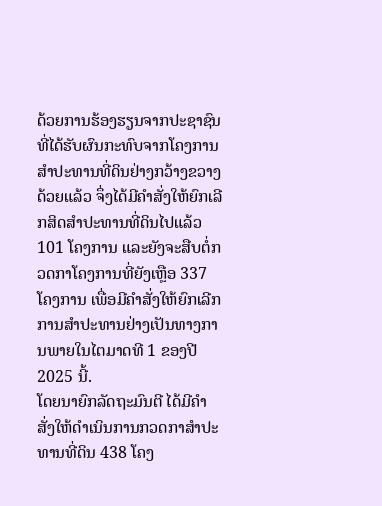ດ້ວຍການຮ້ອງຮຽນຈາກປະຊາຊົນທີ່ໄດ້ຮັບຜົນກະທົບຈາກໂຄງການສຳປະທານທີ່ດິນຢ່າງກວ້າງຂວາງດ້ວຍແລ້ວ ຈຶ່ງໄດ້ມີຄຳສັ່ງໃຫ້ຍົກເລີກສິດສຳປະທານທີ່ດິນໄປແລ້ວ 101 ໂຄງການ ແລະຍັງຈະສືບຕໍ່ກວດກາໂຄງການທີ່ຍັງເຫຼືອ 337 ໂຄງການ ເພື່ອມີຄຳສັ່ງໃຫ້ຍົກເລີກການສຳປະທານຢ່າງເປັນທາງການພາຍໃນໄຕມາດທີ 1 ຂອງປີ 2025 ນີ້.
ໂດຍນາຍົກລັດຖະມົນຕີ ໄດ້ມີຄຳສັ່ງໃຫ້ດຳເນິນການກວດກາສໍາປະທານທີ່ດິນ 438 ໂຄງ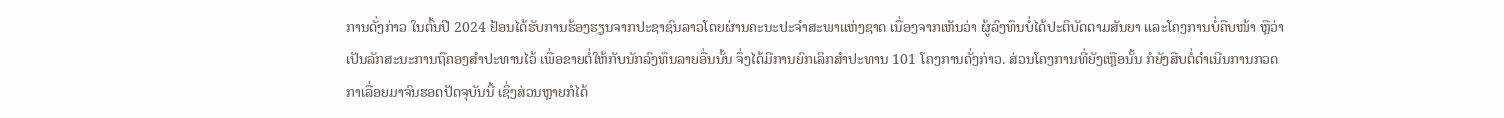ການດັ່ງກ່າວ ໃນຕົ້ນປີ 2024 ຢ້ອນໄດ້ຮັບການຮ້ອງຮຽນຈາກປະຊາຊົນລາວໂດຍຜ່ານຄະນະປະຈຳສະພາແຫ່ງຊາດ ເນື່ອງຈາກເຫັນວ່າ ຜູ້ລົງທຶນບໍ່ໄດ້ປະຕິບັດຕາມສັນຍາ ແລະໂຄງການບໍ່ຄືບໜ້າ ຫຼືວ່າ ເປັນລັກສະນະການຖືຄອງສຳປະທານໄວ້ ເພື່ອຂາຍຕໍ່ໃຫ້ກັບນັກລົງທຶນລາຍອື່ນນັ້ນ ຈຶ່ງໄດ້ມີການຍົກເລິກສຳປະທານ 101 ໂຄງການດັ່ງກ່າວ. ສ່ວນໂຄງການທີ່ຍັງເຫຼືອນັ້ນ ກໍຍັງສືບຕໍ່ດຳເນີນການກວດກາເລື່ອຍມາຈົນຮອດປັດຈຸບັນນີ້ ເຊິ່ງສ່ວນຫຼາຍກໍໄດ້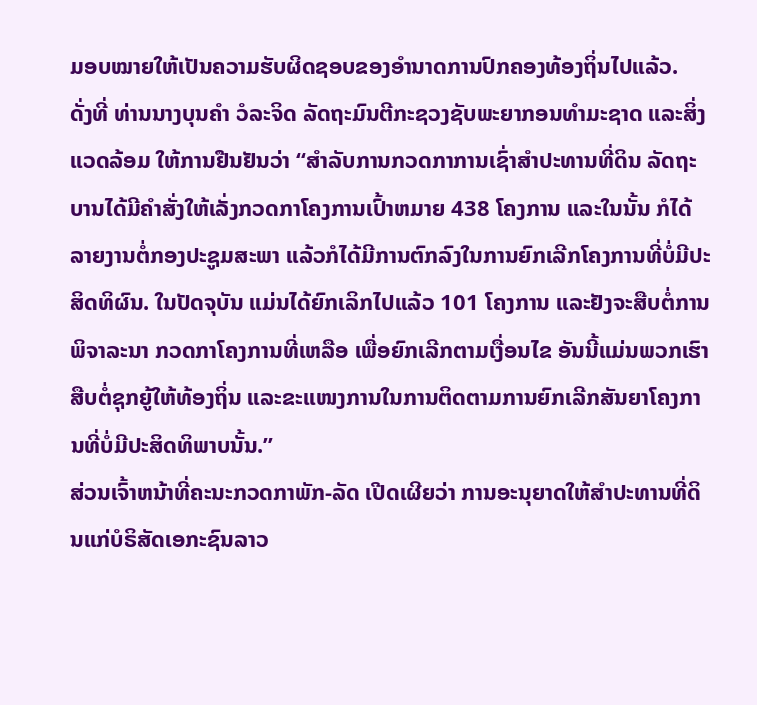ມອບໝາຍໃຫ້ເປັນຄວາມຮັບຜິດຊອບຂອງອຳນາດການປົກຄອງທ້ອງຖິ່ນໄປແລ້ວ.
ດັ່ງທີ່ ທ່ານນາງບຸນຄຳ ວໍລະຈິດ ລັດຖະມົນຕີກະຊວງຊັບພະຍາກອນທຳມະຊາດ ແລະສິ່ງແວດລ້ອມ ໃຫ້ການຢືນຢັນວ່າ “ສຳລັບການກວດກາການເຊົ່າສຳປະທານທີ່ດິນ ລັດຖະບານໄດ້ມີຄຳສັ່ງໃຫ້ເລັ່ງກວດກາໂຄງການເປົ້າຫມາຍ 438 ໂຄງການ ແລະໃນນັ້ນ ກໍໄດ້ລາຍງານຕໍ່ກອງປະຊູມສະພາ ແລ້ວກໍໄດ້ມີການຕົກລົງໃນການຍົກເລີກໂຄງການທີ່ບໍ່ມີປະສິດທິຜົນ. ໃນປັດຈຸບັນ ແມ່ນໄດ້ຍົກເລິກໄປແລ້ວ 101 ໂຄງການ ແລະຢັງຈະສືບຕໍ່ການພິຈາລະນາ ກວດກາໂຄງການທີ່ເຫລືອ ເພື່ອຍົກເລີກຕາມເງື່ອນໄຂ ອັນນີ້ແມ່ນພວກເຮົາສືບຕໍ່ຊຸກຍູ້ໃຫ້ທ້ອງຖິ່ນ ແລະຂະແໜງການໃນການຕິດຕາມການຍົກເລີກສັນຍາໂຄງການທີ່ບໍ່ມີປະສິດທິພາບນັ້ນ.”
ສ່ວນເຈົ້າຫນ້າທີ່ຄະນະກວດກາພັກ-ລັດ ເປີດເຜີຍວ່າ ການອະນຸຍາດໃຫ້ສໍາປະທານທີ່ດິນແກ່ບໍຣິສັດເອກະຊົນລາວ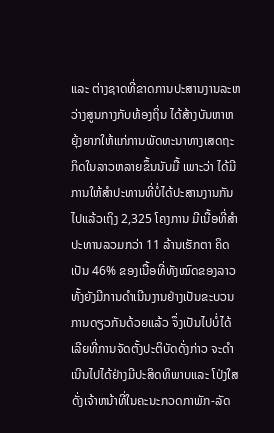ແລະ ຕ່າງຊາດທີ່ຂາດການປະສານງານລະຫວ່າງສູນກາງກັບທ້ອງຖິ່ນ ໄດ້ສ້າງບັນຫາຫຍຸ້ງຍາກໃຫ້ແກ່ການພັດທະນາທາງເສດຖະກິດໃນລາວຫລາຍຂຶ້ນນັບມື້ ເພາະວ່າ ໄດ້ມີການໃຫ້ສໍາປະທານທີ່ບໍ່ໄດ້ປະສານງານກັນໄປແລ້ວເຖິງ 2,325 ໂຄງການ ມີເນື້ອທີ່ສຳປະທານລວມກວ່າ 11 ລ້ານເຮັກຕາ ຄິດເປັນ 46% ຂອງເນື້ອທີ່ທັງໝົດຂອງລາວ ທັ້ງຍັງມີການດໍາເນີນງານຢ່າງເປັນຂະບວນການດຽວກັນດ້ວຍແລ້ວ ຈຶ່ງເປັນໄປບໍ່ໄດ້ເລີຍທີ່ການຈັດຕັ້ງປະຕິບັດດັ່ງກ່າວ ຈະດໍາເນີນໄປໄດ້ຢ່າງມີປະສິດທິພາບແລະ ໂປ່ງໃສ ດັ່ງເຈ້າຫນ້າທີ່ໃນຄະນະກວດກາພັກ-ລັດ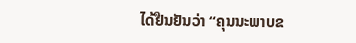ໄດ້ຢືນຢັນວ່າ “ຄຸນນະພາບຂ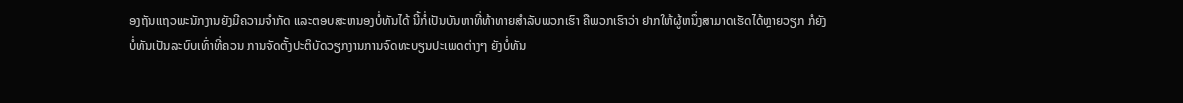ອງຖັນແຖວພະນັກງານຍັງມີຄວາມຈໍາກັດ ແລະຕອບສະຫນອງບໍ່ທັນໄດ້ ນີ້ກໍ່ເປັນບັນຫາທີ່ທ້າທາຍສໍາລັບພວກເຮົາ ຄືພວກເຮົາວ່າ ຢາກໃຫ້ຜູ້ຫນຶ່ງສາມາດເຮັດໄດ້ຫຼາຍວຽກ ກໍຍັງບໍ່ທັນເປັນລະບົບເທົ່າທີ່ຄວນ ການຈັດຕັ້ງປະຕິບັດວຽກງານການຈົດທະບຽນປະເພດຕ່າງໆ ຍັງບໍ່ທັນ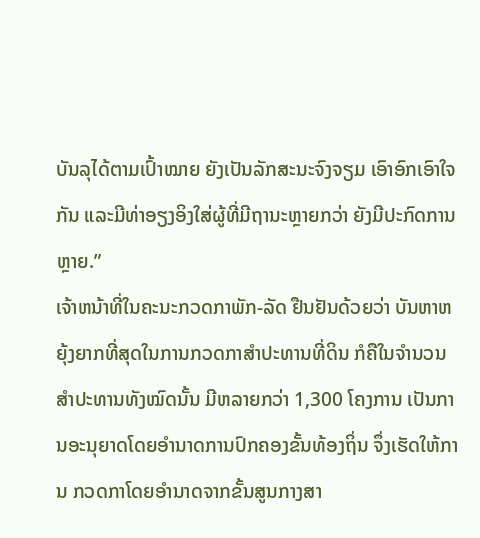ບັນລຸໄດ້ຕາມເປົ້າໝາຍ ຍັງເປັນລັກສະນະຈົງຈຽມ ເອົາອົກເອົາໃຈກັນ ແລະມີທ່າອຽງອິງໃສ່ຜູ້ທີ່ມີຖານະຫຼາຍກວ່າ ຍັງມີປະກົດການຫຼາຍ.”
ເຈ້າຫນ້າທີ່ໃນຄະນະກວດກາພັກ-ລັດ ຢືນຢັນດ້ວຍວ່າ ບັນຫາຫຍຸ້ງຍາກທີ່ສຸດໃນການກວດກາສຳປະທານທີ່ດິນ ກໍຄືໃນຈຳນວນສຳປະທານທັງໝົດນັ້ນ ມີຫລາຍກວ່າ 1,300 ໂຄງການ ເປັນການອະນຸຍາດໂດຍອຳນາດການປົກຄອງຂັ້ນທ້ອງຖິ່ນ ຈຶ່ງເຮັດໃຫ້ການ ກວດກາໂດຍອຳນາດຈາກຂັ້ນສູນກາງສາ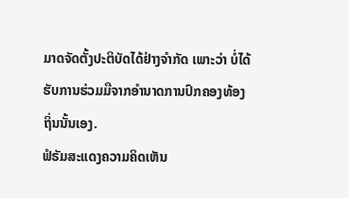ມາດຈັດຕັ້ງປະຕິບັດໄດ້ຢ່າງຈຳກັດ ເພາະວ່າ ບໍ່ໄດ້ຮັບການຮ່ວມມືຈາກອຳນາດການປົກຄອງທ້ອງຖິ່ນນັ້ນເອງ.
ຟໍຣັມສະແດງຄວາມຄິດເຫັນ